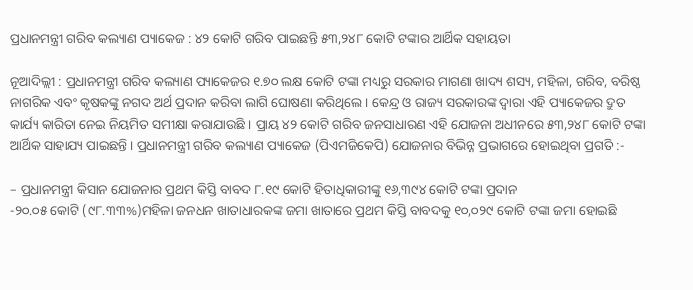ପ୍ରଧାନମନ୍ତ୍ରୀ ଗରିବ କଲ୍ୟାଣ ପ୍ୟାକେଜ : ୪୨ କୋଟି ଗରିବ ପାଇଛନ୍ତି ୫୩,୨୪୮ କୋଟି ଟଙ୍କାର ଆର୍ଥିକ ସହାୟତା

ନୂଆଦିଲ୍ଲୀ : ପ୍ରଧାନମନ୍ତ୍ରୀ ଗରିବ କଲ୍ୟାଣ ପ୍ୟାକେଜର ୧.୭୦ ଲକ୍ଷ କୋଟି ଟଙ୍କା ମଧ୍ୟରୁ ସରକାର ମାଗଣା ଖାଦ୍ୟ ଶସ୍ୟ, ମହିଳା, ଗରିବ, ବରିଷ୍ଠ ନାଗରିକ ଏବଂ କୃଷକଙ୍କୁ ନଗଦ ଅର୍ଥ ପ୍ରଦାନ କରିବା ଲାଗି ଘୋଷଣା କରିଥିଲେ । କେନ୍ଦ୍ର ଓ ରାଜ୍ୟ ସରକାରଙ୍କ ଦ୍ଵାରା ଏହି ପ୍ୟାକେଜର ଦ୍ରୁତ କାର୍ଯ୍ୟ କାରିତା ନେଇ ନିୟମିତ ସମୀକ୍ଷା କରାଯାଉଛି । ପ୍ରାୟ ୪୨ କୋଟି ଗରିବ ଜନସାଧାରଣ ଏହି ଯୋଜନା ଅଧୀନରେ ୫୩,୨୪୮ କୋଟି ଟଙ୍କା ଆର୍ଥିକ ସାହାଯ୍ୟ ପାଇଛନ୍ତି । ପ୍ରଧାନମନ୍ତ୍ରୀ ଗରିବ କଲ୍ୟାଣ ପ୍ୟାକେଜ (ପିଏମଜିକେପି) ଯୋଜନାର ବିଭିନ୍ନ ପ୍ରଭାଗରେ ହୋଇଥିବା ପ୍ରଗତି :-

– ପ୍ରଧାନମନ୍ତ୍ରୀ କିସାନ ଯୋଜନାର ପ୍ରଥମ କିସ୍ତି ବାବଦ ୮.୧୯ କୋଟି ହିତାଧିକାରୀଙ୍କୁ ୧୬,୩୯୪ କୋଟି ଟଙ୍କା ପ୍ରଦାନ
-୨୦.୦୫ କୋଟି (୯୮.୩୩%)ମହିଳା ଜନଧନ ଖାତାଧାରକଙ୍କ ଜମା ଖାତାରେ ପ୍ରଥମ କିସ୍ତି ବାବଦକୁ ୧୦,୦୨୯ କୋଟି ଟଙ୍କା ଜମା ହୋଇଛି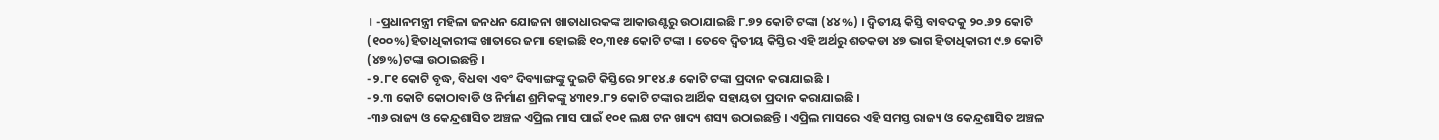। -ପ୍ରଧାନମନ୍ତ୍ରୀ ମହିଳା ଜନଧନ ଯୋଜନା ଖାତାଧାରକଙ୍କ ଆକାଉଣ୍ଟରୁ ଉଠାଯାଇଛି ୮.୭୨ କୋଟି ଟଙ୍କା (୪୪%) । ଦ୍ଵିତୀୟ କିସ୍ତି ବାବଦକୁ ୨୦.୬୨ କୋଟି (୧୦୦%)ହିତାଧିକାରୀଙ୍କ ଖାତାରେ ଜମା ହୋଇଛି ୧୦,୩୧୫ କୋଟି ଟଙ୍କା । ତେବେ ଦ୍ଵିତୀୟ କିସ୍ତିର ଏହି ଅର୍ଥରୁ ଶତକଡା ୪୭ ଭାଗ ହିତାଧିକାରୀ ୯.୭ କୋଟି (୪୭%)ଟଙ୍କା ଉଠାଇଛନ୍ତି ।
-୨.୮୧ କୋଟି ବୃଦ୍ଧ, ବିଧବା ଏବଂ ଦିବ୍ୟାଙ୍ଗଙ୍କୁ ଦୁଇଟି କିସ୍ତିରେ ୨୮୧୪.୫ କୋଟି ଟଙ୍କା ପ୍ରଦାନ କରାଯାଇଛି ।
-୨.୩ କୋଟି କୋଠାବାଡି ଓ ନିର୍ମାଣ ଶ୍ରମିକଙ୍କୁ ୪୩୧୨.୮୨ କୋଟି ଟଙ୍କାର ଆର୍ଥିକ ସହାୟତା ପ୍ରଦାନ କରାଯାଇଛି ।
-୩୬ ରାଜ୍ୟ ଓ କେନ୍ଦ୍ରଶାସିତ ଅଞ୍ଚଳ ଏପ୍ରିଲ ମାସ ପାଇଁ ୧୦୧ ଲକ୍ଷ ଟନ ଖାଦ୍ୟ ଶସ୍ୟ ଉଠାଇଛନ୍ତି । ଏପ୍ରିଲ ମାସରେ ଏହି ସମସ୍ତ ରାଜ୍ୟ ଓ କେନ୍ଦ୍ରଶାସିତ ଅଞ୍ଚଳ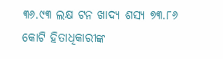୩୬.୯୩ ଲକ୍ଷ ଟନ ଖାଦ୍ୟ ଶସ୍ୟ ୭୩.୮୬ କୋଟି ହିତାଧିକାରୀଙ୍କ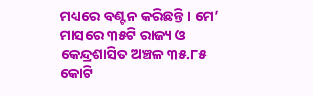ମଧ୍ୟରେ ବଣ୍ଟନ କରିଛନ୍ତି । ମେ’ ମାସରେ ୩୫ଟି ରାଜ୍ୟ ଓ କେନ୍ଦ୍ରଶାସିତ ଅଞ୍ଚଳ ୩୫.୮୫ କୋଟି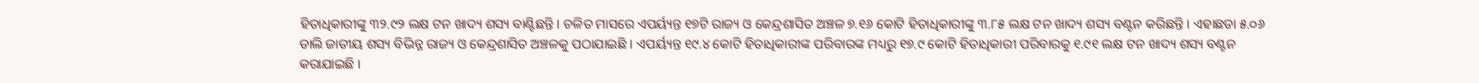ହିତାଧିକାରୀଙ୍କୁ ୩୨.୯୨ ଲକ୍ଷ ଟନ ଖାଦ୍ୟ ଶସ୍ୟ ବାଣ୍ଟିଛନ୍ତି । ଚଳିତ ମାସରେ ଏପର୍ୟ୍ୟନ୍ତ ୧୭ଟି ରାଜ୍ୟ ଓ କେନ୍ଦ୍ରଶାସିତ ଅଞ୍ଚଳ ୭.୧୬ କୋଟି ହିତାଧିକାରୀଙ୍କୁ ୩.୮୫ ଲକ୍ଷ ଟନ ଖାଦ୍ୟ ଶସ୍ୟ ବଣ୍ଟନ କରିଛନ୍ତି । ଏହାଛଡା ୫.୦୬ ଡାଲି ଜାତୀୟ ଶସ୍ୟ ବିଭିନ୍ନ ରାଜ୍ୟ ଓ କେନ୍ଦ୍ରଶାସିତ ଅଞ୍ଚଳକୁ ପଠାଯାଇଛି । ଏପର୍ୟ୍ୟନ୍ତ ୧୯.୪ କୋଟି ହିତାଧିକାରୀଙ୍କ ପରିବାରଙ୍କ ମଧ୍ୟରୁ ୧୭.୯ କୋଟି ହିତାଧିକାରୀ ପରିବାରକୁ ୧.୯୧ ଲକ୍ଷ ଟନ ଖାଦ୍ୟ ଶସ୍ୟ ବଣ୍ଟନ କରାଯାଇଛି ।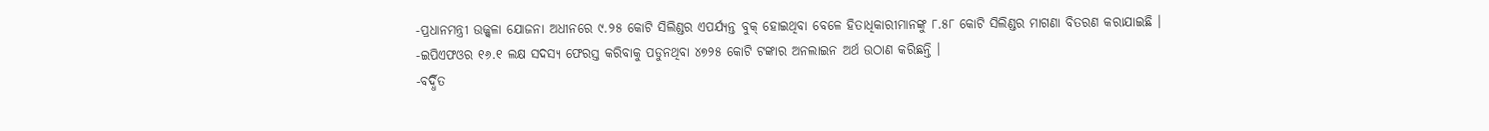-ପ୍ରଧାନମନ୍ତ୍ରୀ ଉଜ୍ଜ୍ଵଳା ଯୋଜନା ଅଧୀନରେ ୯.୨୫ କୋଟି ସିଲିଣ୍ଡର ଏପର୍ଯ୍ୟନ୍ତ ବୁକ୍ ହୋଇଥିବା ବେଳେ ହିତାଧିକାରୀମାନଙ୍କୁ ୮.୫୮ କୋଟି ସିଲିଣ୍ଡର ମାଗଣା ବିତରଣ କରାଯାଇଛି ।
-ଇପିଏଫଓର ୧୬.୧ ଲକ୍ଷ ସଦସ୍ୟ ଫେରସ୍ତ କରିବାକୁ ପଡୁନଥିବା ୪୭୨୫ କୋଟି ଟଙ୍କାର ଅନଲାଇନ ଅର୍ଥ ଉଠାଣ କରିଛନ୍ତି ।
-ବର୍ଦ୍ଧିତ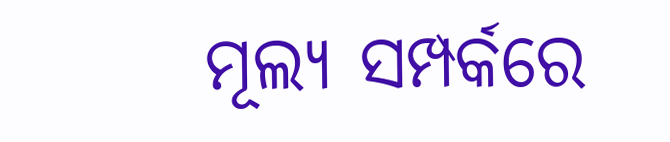ମୂଲ୍ୟ ସମ୍ପର୍କରେ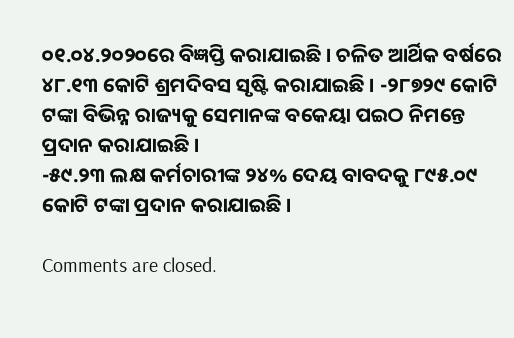୦୧.୦୪.୨୦୨୦ରେ ବିଜ୍ଞପ୍ତି କରାଯାଇଛି । ଚଳିତ ଆର୍ଥିକ ବର୍ଷରେ ୪୮.୧୩ କୋଟି ଶ୍ରମଦିବସ ସୃଷ୍ଟି କରାଯାଇଛି । -୨୮୭୨୯ କୋଟି ଟଙ୍କା ବିଭିନ୍ନ ରାଜ୍ୟକୁ ସେମାନଙ୍କ ବକେୟା ପଇଠ ନିମନ୍ତେ ପ୍ରଦାନ କରାଯାଇଛି ।
-୫୯.୨୩ ଲକ୍ଷ କର୍ମଚାରୀଙ୍କ ୨୪% ଦେୟ ବାବଦକୁ ୮୯୫.୦୯ କୋଟି ଟଙ୍କା ପ୍ରଦାନ କରାଯାଇଛି ।

Comments are closed.